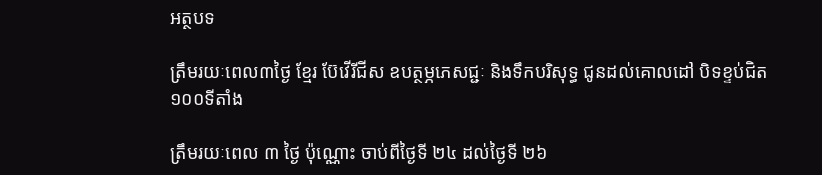អត្ថបទ

ត្រឹមរយៈពេល៣ថ្ងៃ ខ្មែរ ប៊ែវើរីជីស ឧបត្ថម្ភភេសជ្ជៈ និងទឹកបរិសុទ្ធ ជូនដល់គោលដៅ បិទខ្ទប់ជិត១០០ទីតាំង

ត្រឹមរយៈពេល ៣ ថ្ងៃ ប៉ុណ្ណោះ ចាប់ពីថ្ងៃទី ២៤ ដល់ថ្ងៃទី ២៦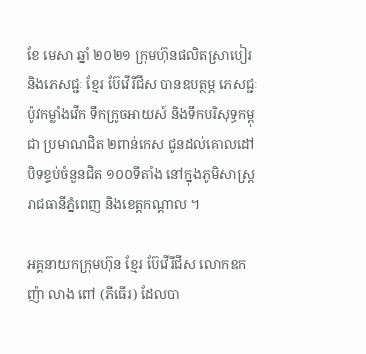ខែ មេសា ឆ្នាំ ២០២១ ក្រុមហ៊ុនផលិតស្រាបៀរ និងភេសជ្ជៈ ខ្មែរ ប៊ែវើរីជីស បានឧបត្ថម្ភ ភេសជ្ជៈប៉ូវកម្លាំងវើក ទឹកក្រូចអាយស៍ និងទឹកបរិសុទ្ធកម្ពុជា ប្រមាណជិត ២ពាន់កេស ជូនដល់គោលដៅ បិទខ្ទប់ចំនួនជិត ១០០ទីតាំង នៅក្នុងភូមិសាស្រ្ត រាជធានីភ្នំពេញ និងខេត្តកណ្តាល ។

អគ្គនាយកក្រុមហ៊ុន ខ្មែរ ប៊ែវើរីជីស លោកឧកញ៉ា លាង ពៅ (ភីធើរ) ដែលបា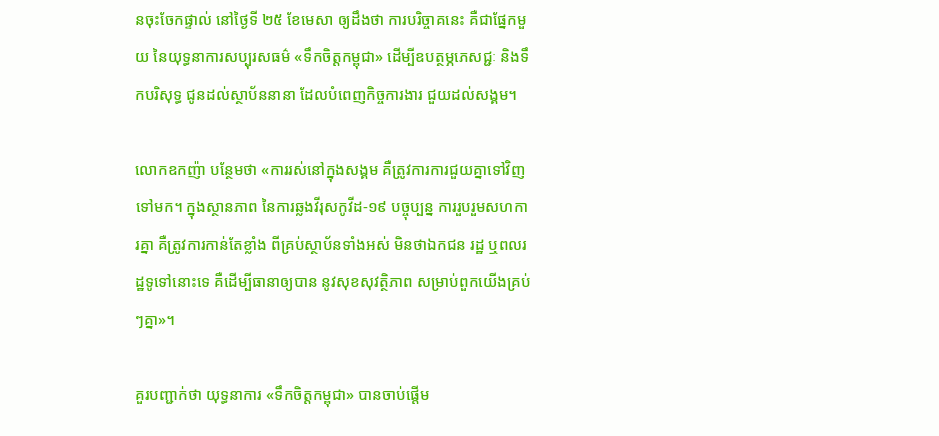នចុះចែកផ្ទាល់ នៅថ្ងៃទី ២៥ ខែមេសា ឲ្យដឹងថា ការបរិច្ចាគនេះ គឺជាផ្នែកមួយ នៃយុទ្ធនាការសប្បុរសធម៌ «ទឹកចិត្តកម្ពុជា» ដើម្បីឧបត្ថម្ភភេសជ្ជៈ និងទឹកបរិសុទ្ធ ជូនដល់ស្ថាប័ននានា ដែលបំពេញកិច្ចការងារ ជួយដល់សង្គម។

លោកឧកញ៉ា បន្ថែមថា «ការរស់នៅក្នុងសង្គម គឺត្រូវការការជួយគ្នាទៅវិញទៅមក។ ក្នុងស្ថានភាព នៃការឆ្លងវីរុសកូវីដ-១៩ បច្ចុប្បន្ន ការរួបរួមសហការគ្នា គឺត្រូវការកាន់តែខ្លាំង ពីគ្រប់ស្ថាប័នទាំងអស់ មិនថាឯកជន រដ្ឋ ឬពលរដ្ឋទូទៅនោះទេ គឺដើម្បីធានាឲ្យបាន នូវសុខសុវត្ថិភាព សម្រាប់ពួកយើងគ្រប់ៗគ្នា»។

គួរបញ្ជាក់ថា យុទ្ធនាការ «ទឹកចិត្តកម្ពុជា» បានចាប់ផ្តើម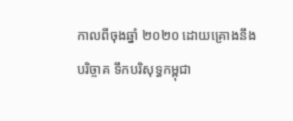កាលពីចុងឆ្នាំ ២០២០ ដោយគ្រោងនឹងបរិច្ចាគ ទឹកបរិសុទ្ធកម្ពុជា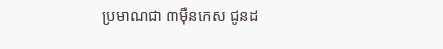ប្រមាណជា ៣ម៉ឺនកេស ជូនដ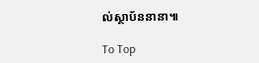ល់ស្ថាប័ននានា៕

To Top